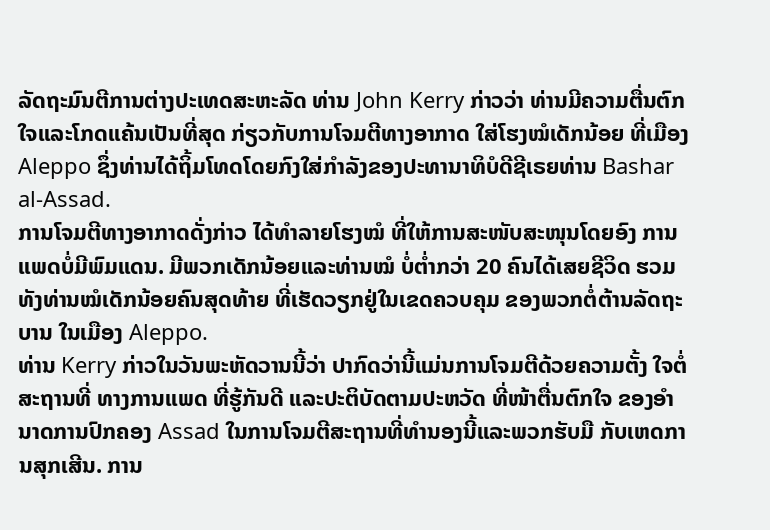ລັດຖະມົນຕີການຕ່າງປະເທດສະຫະລັດ ທ່ານ John Kerry ກ່າວວ່າ ທ່ານມີຄວາມຕື່ນຕົກໃຈແລະໂກດແຄ້ນເປັນທີ່ສຸດ ກ່ຽວກັບການໂຈມຕີທາງອາກາດ ໃສ່ໂຮງໝໍເດັກນ້ອຍ ທີ່ເມືອງ Aleppo ຊຶ່ງທ່ານໄດ້ຖິ້ມໂທດໂດຍກົງໃສ່ກຳລັງຂອງປະທານາທິບໍດີຊີເຣຍທ່ານ Bashar al-Assad.
ການໂຈມຕີທາງອາກາດດັ່ງກ່າວ ໄດ້ທຳລາຍໂຮງໝໍ ທີ່ໃຫ້ການສະໜັບສະໜຸນໂດຍອົງ ການແພດບໍ່ມີພົມແດນ. ມີພວກເດັກນ້ອຍແລະທ່ານໝໍ ບໍ່ຕ່ຳກວ່າ 20 ຄົນໄດ້ເສຍຊີວິດ ຮວມທັງທ່ານໝໍເດັກນ້ອຍຄົນສຸດທ້າຍ ທີ່ເຮັດວຽກຢູ່ໃນເຂດຄວບຄຸມ ຂອງພວກຕໍ່ຕ້ານລັດຖະບານ ໃນເມືອງ Aleppo.
ທ່ານ Kerry ກ່າວໃນວັນພະຫັດວານນີ້ວ່າ ປາກົດວ່ານີ້ແມ່ນການໂຈມຕີດ້ວຍຄວາມຕັ້ງ ໃຈຕໍ່ສະຖານທີ່ ທາງການແພດ ທີ່ຮູ້ກັນດີ ແລະປະຕິບັດຕາມປະຫວັດ ທີ່ໜ້າຕື່ນຕົກໃຈ ຂອງອຳນາດການປົກຄອງ Assad ໃນການໂຈມຕີສະຖານທີ່ທຳນອງນີ້ແລະພວກຮັບມື ກັບເຫດການສຸກເສີນ. ການ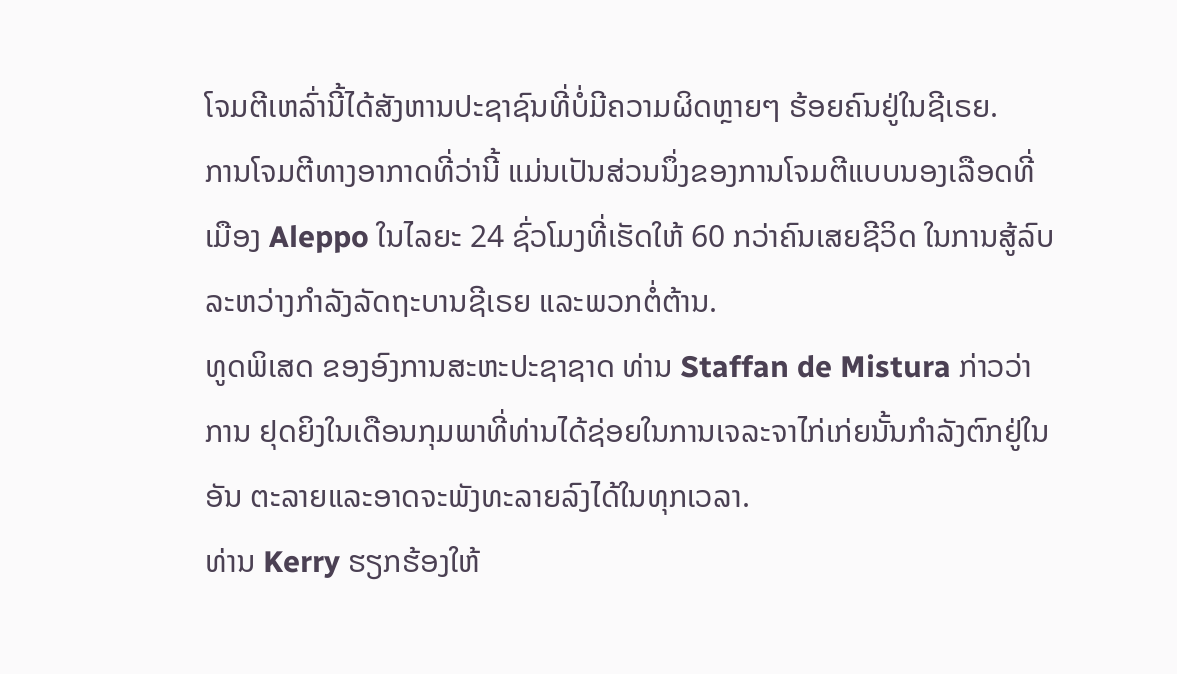ໂຈມຕີເຫລົ່ານີ້ໄດ້ສັງຫານປະຊາຊົນທີ່ບໍ່ມີຄວາມຜິດຫຼາຍໆ ຮ້ອຍຄົນຢູ່ໃນຊີເຣຍ.
ການໂຈມຕີທາງອາກາດທີ່ວ່ານີ້ ແມ່ນເປັນສ່ວນນຶ່ງຂອງການໂຈມຕີແບບນອງເລືອດທີ່ເມືອງ Aleppo ໃນໄລຍະ 24 ຊົ່ວໂມງທີ່ເຮັດໃຫ້ 60 ກວ່າຄົນເສຍຊີວິດ ໃນການສູ້ລົບ ລະຫວ່າງກຳລັງລັດຖະບານຊີເຣຍ ແລະພວກຕໍ່ຕ້ານ.
ທູດພິເສດ ຂອງອົງການສະຫະປະຊາຊາດ ທ່ານ Staffan de Mistura ກ່າວວ່າ ການ ຢຸດຍິງໃນເດືອນກຸມພາທີ່ທ່ານໄດ້ຊ່ອຍໃນການເຈລະຈາໄກ່ເກ່ຍນັ້ນກຳລັງຕົກຢູ່ໃນອັນ ຕະລາຍແລະອາດຈະພັງທະລາຍລົງໄດ້ໃນທຸກເວລາ.
ທ່ານ Kerry ຮຽກຮ້ອງໃຫ້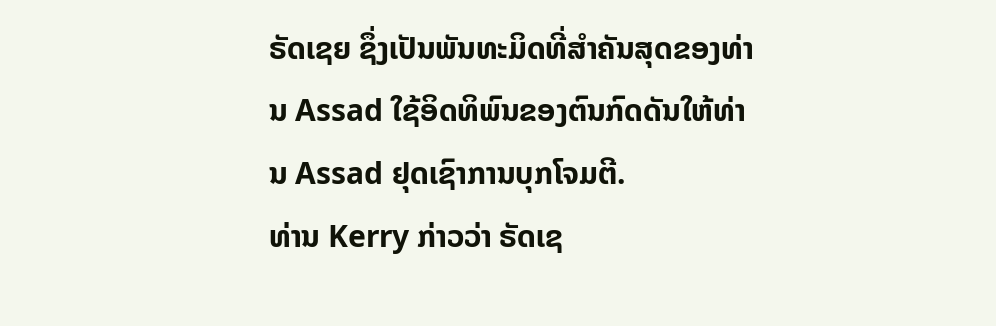ຣັດເຊຍ ຊຶ່ງເປັນພັນທະມິດທີ່ສຳຄັນສຸດຂອງທ່ານ Assad ໃຊ້ອິດທິພົນຂອງຕົນກົດດັນໃຫ້ທ່ານ Assad ຢຸດເຊົາການບຸກໂຈມຕີ.
ທ່ານ Kerry ກ່າວວ່າ ຣັດເຊ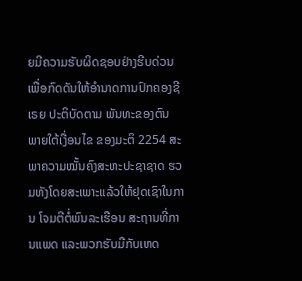ຍມີຄວາມຮັບຜິດຊອບຢ່າງຮີບດ່ວນເພື່ອກົດດັນໃຫ້ອຳນາດການປົກຄອງຊີເຣຍ ປະຕິບັດຕາມ ພັນທະຂອງຕົນ ພາຍໃຕ້ເງື່ອນໄຂ ຂອງມະຕິ 2254 ສະພາຄວາມໝັ້ນຄົງສະຫະປະຊາຊາດ ຮວມທັງໂດຍສະເພາະແລ້ວໃຫ້ຢຸດເຊົາໃນການ ໂຈມຕີຕໍ່ພົນລະເຮືອນ ສະຖານທີ່ການແພດ ແລະພວກຮັບມືກັບເຫດ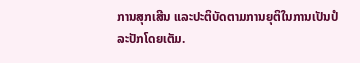ການສຸກເສີນ ແລະປະຕິບັດຕາມການຍຸຕິໃນການເປັນປໍລະປັກໂດຍເຕັມ.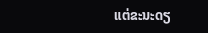ແຕ່ຂະນະດຽ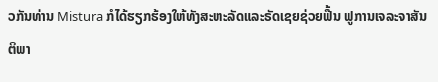ວກັນທ່ານ Mistura ກໍໄດ້ຮຽກຮ້ອງໃຫ້ທັງສະຫະລັດແລະຣັດເຊຍຊ່ວຍຟື້ນ ຟູການເຈລະຈາສັນຕິພາ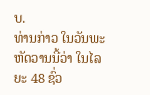ບ.
ທ່ານກ່າວ ໃນວັນພະຫັດວານນີ້ວ່າ ໃນໄລຍະ 48 ຊົ່ວ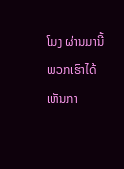ໂມງ ຜ່ານມານີ້ ພວກເຮົາໄດ້ເຫັນກາ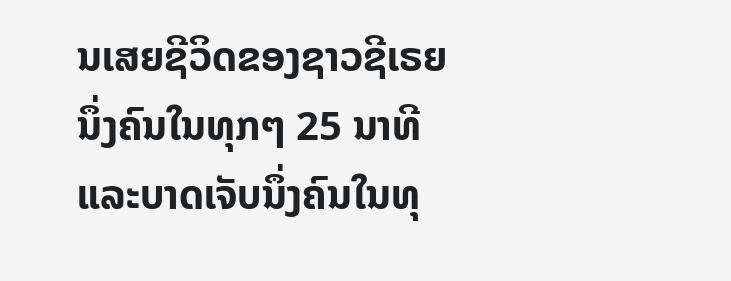ນເສຍຊີວິດຂອງຊາວຊີເຣຍນຶ່ງຄົນໃນທຸກໆ 25 ນາທີແລະບາດເຈັບນຶ່ງຄົນໃນທຸ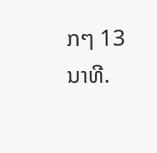ກໆ 13 ນາທີ.